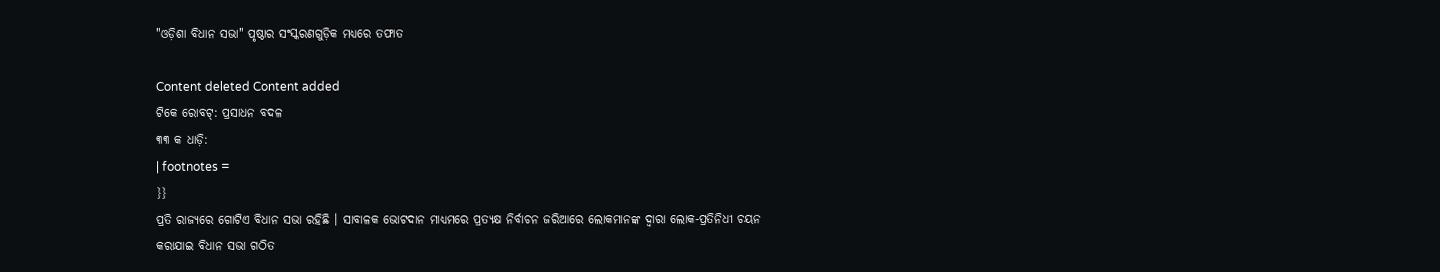"ଓଡ଼ିଶା ବିଧାନ ସଭା" ପୃଷ୍ଠାର ସଂସ୍କରଣ‌ଗୁଡ଼ିକ ମଧ୍ୟରେ ତଫାତ

Content deleted Content added
ଟିକେ ରୋବଟ୍‌: ପ୍ରସାଧନ ବଦଳ
୩୩ କ ଧାଡ଼ି:
| footnotes =
}}
ପ୍ରତି ରାଜ୍ୟରେ ଗୋଟିଏ ବିଧାନ ସଭା ରହିଛି । ସାବାଳକ ଭୋଟଦାନ ମାଧ୍ୟମରେ ପ୍ରତ୍ୟକ୍ଷ ନିର୍ବାଚନ ଜରିଆରେ ଲୋକମାନଙ୍କ ଦ୍ଵାରା ଲୋକ-ପ୍ରତିନିଧୀ ଚୟନ କରାଯାଇ ବିଧାନ ସଭା ଗଠିତ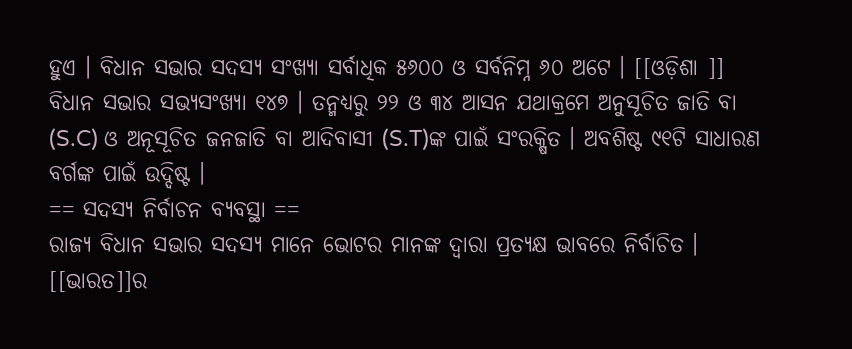ହୁଏ । ବିଧାନ ସଭାର ସଦସ୍ୟ ସଂଖ୍ୟା ସର୍ବାଧିକ ୫୬୦୦ ଓ ସର୍ବନିମ୍ନ ୬୦ ଅଟେ । [[ଓଡ଼ିଶା ]] ବିଧାନ ସଭାର ସଭ୍ୟସଂଖ୍ୟା ୧୪୭ । ତନ୍ମଧ୍ୟରୁ ୨୨ ଓ ୩୪ ଆସନ ଯଥାକ୍ରମେ ଅନୁସୂଚିତ ଜାତି ବା (S.C) ଓ ଅନୂସୂଚିତ ଜନଜାତି ବା ଆଦିବାସୀ (S.T)ଙ୍କ ପାଇଁ ସଂରକ୍ଷିତ । ଅବଶିଷ୍ଟ ୯୧ଟି ସାଧାରଣ ବର୍ଗଙ୍କ ପାଇଁ ଉଦ୍ଦିଷ୍ଟ ।
== ସଦସ୍ୟ ନିର୍ବାଚନ ବ୍ୟବସ୍ଥା ==
ରାଜ୍ୟ ବିଧାନ ସଭାର ସଦସ୍ୟ ମାନେ ଭୋଟର ମାନଙ୍କ ଦ୍ଵାରା ପ୍ରତ୍ୟକ୍ଷ ଭାବରେ ନିର୍ବାଚିତ । [[ଭାରତ]]ର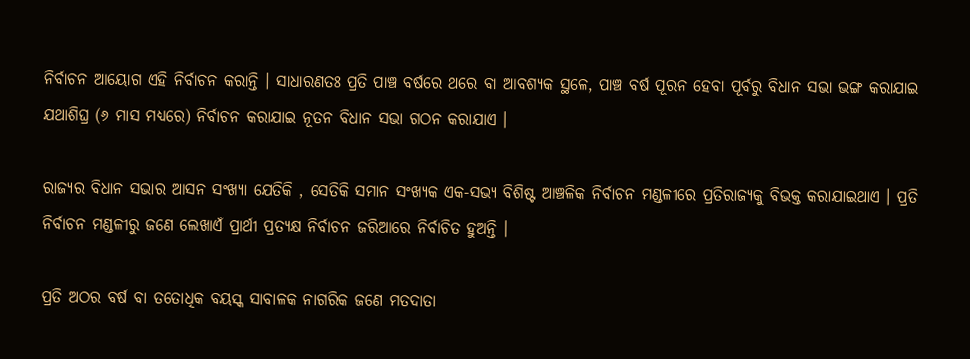ନିର୍ବାଚନ ଆୟୋଗ ଏହି ନିର୍ବାଚନ କରାନ୍ତି । ସାଧାରଣତଃ ପ୍ରତି ପାଞ୍ଚ ବର୍ଷରେ ଥରେ ବା ଆବଶ୍ୟକ ସ୍ଥଳେ, ପାଞ୍ଚ ବର୍ଷ ପୂରନ ହେବା ପୂର୍ବରୁ ବିଧାନ ସଭା ଭଙ୍ଗ କରାଯାଇ ଯଥାଶିଘ୍ର (୬ ମାସ ମଧ୍ୟରେ) ନିର୍ବାଚନ କରାଯାଇ ନୂତନ ବିଧାନ ସଭା ଗଠନ କରାଯାଏ ।

ରାଜ୍ୟର ବିଧାନ ସଭାର ଆସନ ସଂଖ୍ୟା ଯେତିକି , ସେତିକି ସମାନ ସଂଖ୍ୟକ ଏକ-ସଭ୍ୟ ବିଶିଷ୍ଟ ଆଞ୍ଚଳିକ ନିର୍ବାଚନ ମଣ୍ଡଳୀରେ ପ୍ରତିରାଜ୍ୟକୁ ବିଭକ୍ତ କରାଯାଇଥାଏ । ପ୍ରତି ନିର୍ବାଚନ ମଣ୍ଡଳୀରୁ ଜଣେ ଲେଖାଏଁ ପ୍ରାର୍ଥୀ ପ୍ରତ୍ୟକ୍ଷ ନିର୍ବାଚନ ଜରିଆରେ ନିର୍ବାଚିତ ହୁଅନ୍ତି ।

ପ୍ରତି ଅଠର ବର୍ଷ ବା ତତୋଧିକ ବୟସ୍କ ସାବାଳକ ନାଗରିକ ଜଣେ ମତଦାତା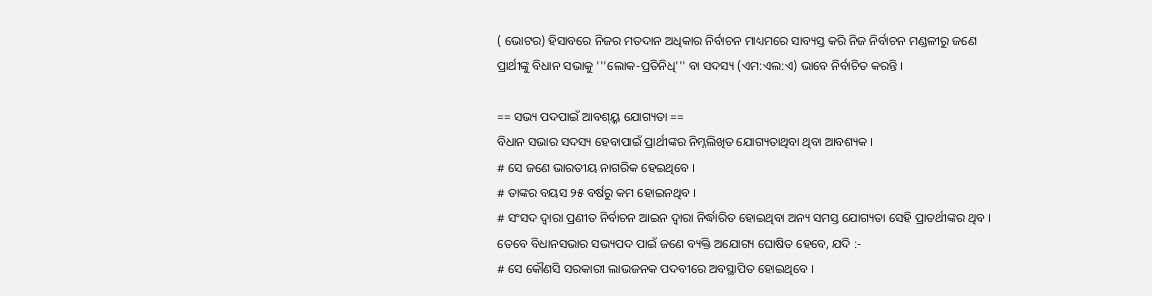( ଭୋଟର) ହିସାବରେ ନିଜର ମତଦାନ ଅଧିକାର ନିର୍ବାଚନ ମାଧ୍ୟମରେ ସାବ୍ୟସ୍ତ କରି ନିଜ ନିର୍ବାଚନ ମଣ୍ଡଳୀରୁ ଜଣେ ପ୍ରାର୍ଥୀଙ୍କୁ ବିଧାନ ସଭାକୁ '''ଲୋକ-ପ୍ରତିନିଧି''' ବା ସଦସ୍ୟ (ଏମ:ଏଲ:ଏ) ଭାବେ ନିର୍ବାଚିତ କରନ୍ତି ।

== ସଭ୍ୟ ପଦପାଇଁ ଆବଶ୍ୟ୍କ ଯୋଗ୍ୟତା ==
ବିଧାନ ସଭାର ସଦସ୍ୟ ହେବାପାଇଁ ପ୍ରାର୍ଥୀଙ୍କର ନିମ୍ନଲିଖିତ ଯୋଗ୍ୟତାଥିବା ଥିବା ଆବଶ୍ୟକ ।
# ସେ ଜଣେ ଭାରତୀୟ ନାଗରିକ ହେଇଥିବେ ।
# ତାଙ୍କର ବୟସ ୨୫ ବର୍ଷରୁ କମ ହୋଇନଥିବ ।
# ସଂସଦ ଦ୍ଵାରା ପ୍ରଣୀତ ନିର୍ବାଚନ ଆଇନ ଦ୍ଵାରା ନିର୍ଦ୍ଧାରିତ ହୋଇଥିବା ଅନ୍ୟ ସମସ୍ତ ଯୋଗ୍ୟତା ସେହି ପ୍ରାତର୍ଥୀଙ୍କର ଥିବ ।
ତେବେ ବିଧାନସଭାର ସଭ୍ୟପଦ ପାଇଁ ଜଣେ ବ୍ୟକ୍ତି ଅଯୋଗ୍ୟ ଘୋଷିତ ହେବେ, ଯଦି :-
# ସେ କୌଣସି ସରକାରୀ ଲାଭଜନକ ପଦବୀରେ ଅବସ୍ଥାପିତ ହୋଇଥିବେ ।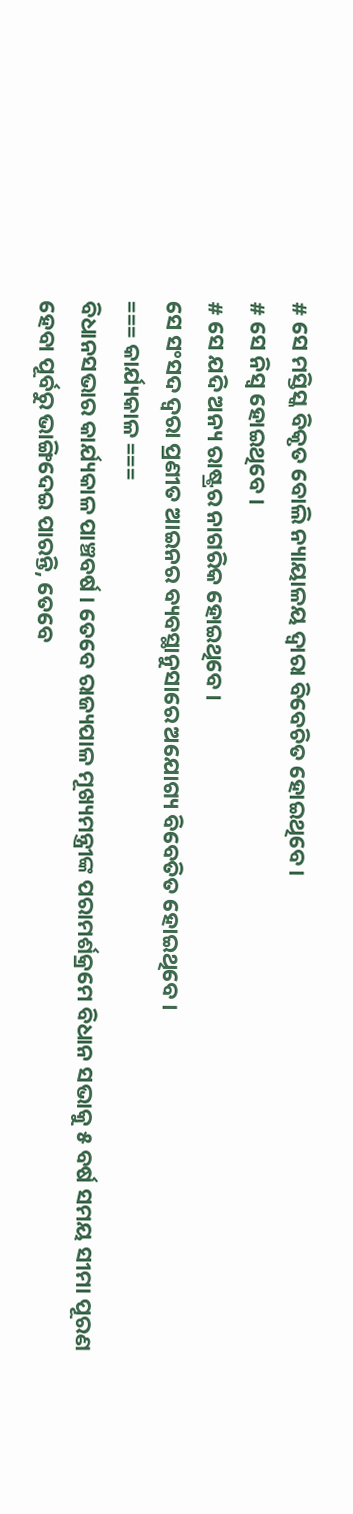# ସେ ମସ୍ତିସ୍କ ବିକୃତ ବୋଲି ନ୍ୟାୟାଳୟ ଦ୍ଵାରା ବିବେଚିତ ହୋଇଥିବେ ।
# ସେ ନିସ୍ଵ ହୋଇଥିବେ ।
# ସେ ଯଦି ଅନ୍ୟ ରାଷ୍ଟ୍ରର ନାଗରିକ ହୋଇଥିବେ ।
ସେ ସଂସଦ ଦ୍ଵରା ପ୍ରଣୀତ ଆଇନର ବ୍ୟବସ୍ଥାନୁସାରେ ଅଯୋଗ୍ୟ ବିବେତିତ ହୋଇଥିବେ ।
=== କାର୍ଯ୍ୟକାଳ ===
ବିଧାନସଭାର କାର୍ଯ୍ୟକାଳ ପାଞ୍ଚବର୍ଷ । ତେବେ ରାଜ୍ୟପାଳ ମୂଖ୍ୟମନ୍ତ୍ରୀଙ୍କ ପରାମର୍ଶକ୍ରମେ ବିଧାନ ସଭାକୁ ୫ ବର୍ଷ ସମୟ ସୀମା ପୂରଣ ହେବା ପୂର୍ବରୁ ଭାଙ୍ଗିଦେଇ ପାରନ୍ତି, ତେବେ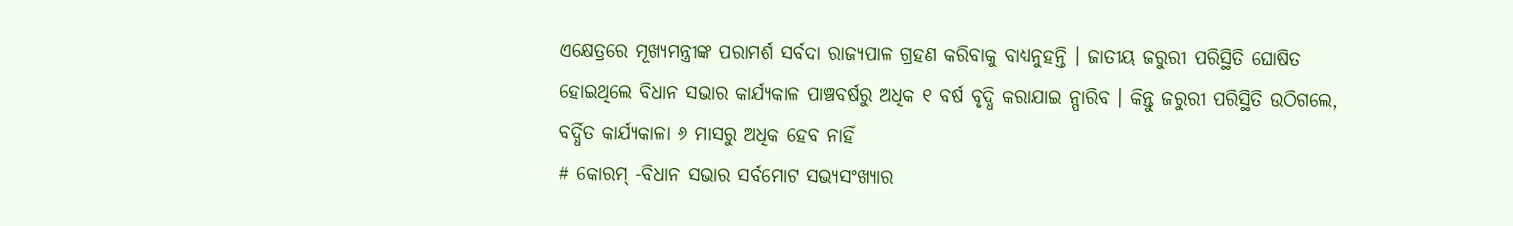ଏକ୍ଷେତ୍ରରେ ମୂଖ୍ୟମନ୍ତ୍ରୀଙ୍କ ପରାମର୍ଶ ସର୍ବଦା ରାଜ୍ୟପାଳ ଗ୍ରହଣ କରିବାକୁ ବାଧ୍ୟନୁହନ୍ତି । ଜାତୀୟ ଜରୁରୀ ପରିସ୍ଥିତି ଘୋଷିତ ହୋଇଥିଲେ ବିଧାନ ସଭାର କାର୍ଯ୍ୟକାଳ ପାଞ୍ଚବର୍ଷରୁ ଅଧିକ ୧ ବର୍ଷ ବୃଦ୍ଧି କରାଯାଇ ନ୍ପାରିବ । କିନ୍ତୁ ଜରୁରୀ ପରିସ୍ଥିତି ଉଠିଗଲେ, ବର୍ଦ୍ଧିତ କାର୍ଯ୍ୟକାଳା ୬ ମାସରୁ ଅଧିକ ହେବ ନାହିଁ
# କୋରମ୍ -ବିଧାନ ସଭାର ସର୍ବମୋଟ ସଭ୍ୟସଂଖ୍ୟାର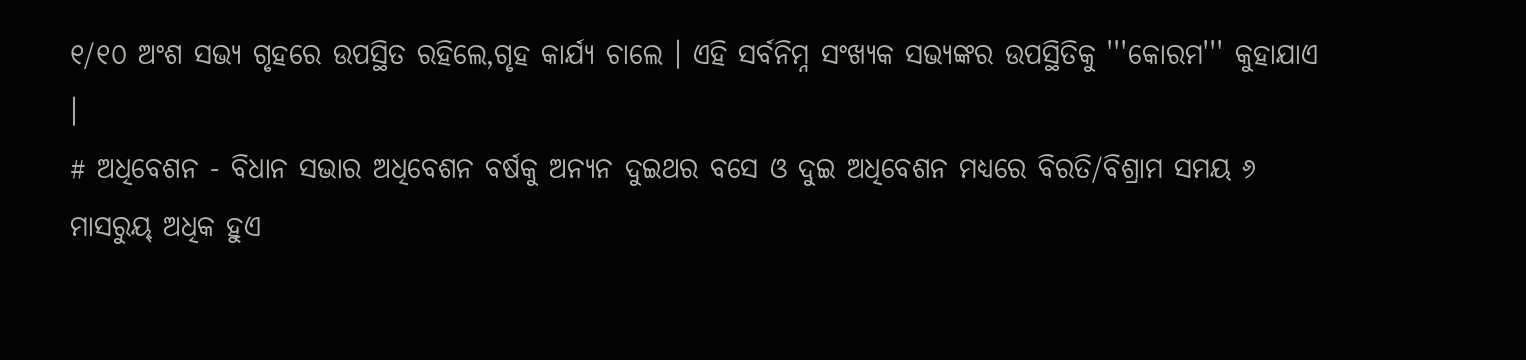୧/୧୦ ଅଂଶ ସଭ୍ୟ ଗୃହରେ ଉପସ୍ଥିତ ରହିଲେ,ଗୃହ କାର୍ଯ୍ୟ ଚାଲେ । ଏହି ସର୍ବନିମ୍ନ ସଂଖ୍ୟକ ସଭ୍ୟଙ୍କର ଉପସ୍ଥିତିକୁ '''କୋରମ''' କୁହାଯାଏ ।
# ଅଧିବେଶନ - ବିଧାନ ସଭାର ଅଧିବେଶନ ବର୍ଷକୁ ଅନ୍ୟନ ଦୁଇଥର ବସେ ଓ ଦୁଇ ଅଧିବେଶନ ମଧ୍ୟରେ ବିରତି/ବିଶ୍ରାମ ସମୟ ୬ ମାସରୁୟ୍ ଅଧିକ ହୁଏ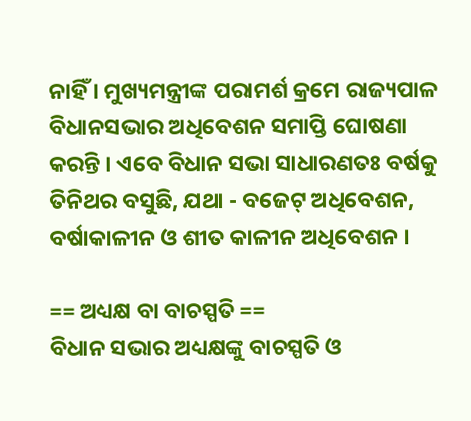ନାହିଁ । ମୁଖ୍ୟମନ୍ତ୍ରୀଙ୍କ ପରାମର୍ଶ କ୍ରମେ ରାଜ୍ୟପାଳ ବିଧାନସଭାର ଅଧିବେଶନ ସମାପ୍ତି ଘୋଷଣା କରନ୍ତି । ଏବେ ବିଧାନ ସଭା ସାଧାରଣତଃ ବର୍ଷକୁ ତିନିଥର ବସୁଛି, ଯଥା - ବଜେଟ୍ ଅଧିବେଶନ, ବର୍ଷାକାଳୀନ ଓ ଶୀତ କାଳୀନ ଅଧିବେଶନ ।

== ଅଧ୍ୟକ୍ଷ ବା ବାଚସ୍ପତି ==
ବିଧାନ ସଭାର ଅଧ୍ୟକ୍ଷଙ୍କୁ ବାଚସ୍ପତି ଓ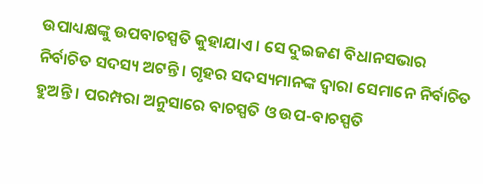ଉପାଧ୍ୟକ୍ଷଙ୍କୁ ଉପବାଚସ୍ପତି କୁହାଯାଏ । ସେ ଦୁଇଜଣ ବିଧାନସଭାର ନିର୍ବାଚିତ ସଦସ୍ୟ ଅଟନ୍ତି । ଗୃହର ସଦସ୍ୟମାନଙ୍କ ଦ୍ଵାରା ସେମାନେ ନିର୍ବାଚିତ ହୁଅନ୍ତି । ପରମ୍ପରା ଅନୁସାରେ ବାଚସ୍ପତି ଓ ଉପ-ବାଚସ୍ପତି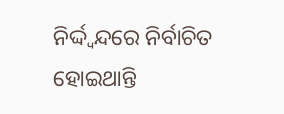ନିର୍ଦ୍ଦ୍ଵନ୍ଦରେ ନିର୍ବାଚିତ ହୋଇଥାନ୍ତି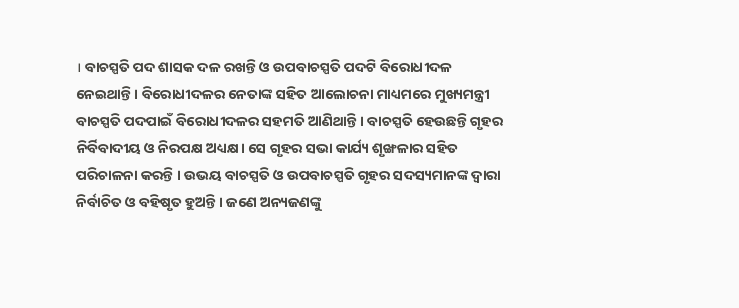। ବାଚସ୍ପତି ପଦ ଶାସକ ଦଳ ରଖନ୍ତି ଓ ଉପବାଚସ୍ପତି ପଦଟି ବିରୋଧୀଦଳ ନେଇଥାନ୍ତି । ବିରୋଧୀଦଳର ନେତାଙ୍କ ସହିତ ଆଲୋଚନା ମାଧ୍ୟମରେ ମୁଖ୍ୟମନ୍ତ୍ରୀ ବାଚସ୍ପତି ପଦପାଇଁ ବିରୋଧୀଦଳର ସହମତି ଆଣିଥାନ୍ତି । ବାଚସ୍ପତି ହେଉଛନ୍ତି ଗୃହର ନିର୍ବିବାଦୀୟ ଓ ନିରପକ୍ଷ ଅଧ୍ୟକ୍ଷ। ସେ ଗୃହର ସଭା କାର୍ଯ୍ୟ ଶୃଙ୍ଖଳାର ସହିତ ପରିଚାଳନା କରନ୍ତି । ଉଭୟ ବାଚସ୍ପତି ଓ ଉପବାଚସ୍ପତି ଗୃହର ସଦସ୍ୟମାନଙ୍କ ଦ୍ଵାରା ନିର୍ବାଚିତ ଓ ବହିଷୃତ ହୁଅନ୍ତି । ଜଣେ ଅନ୍ୟଜଣଙ୍କୁ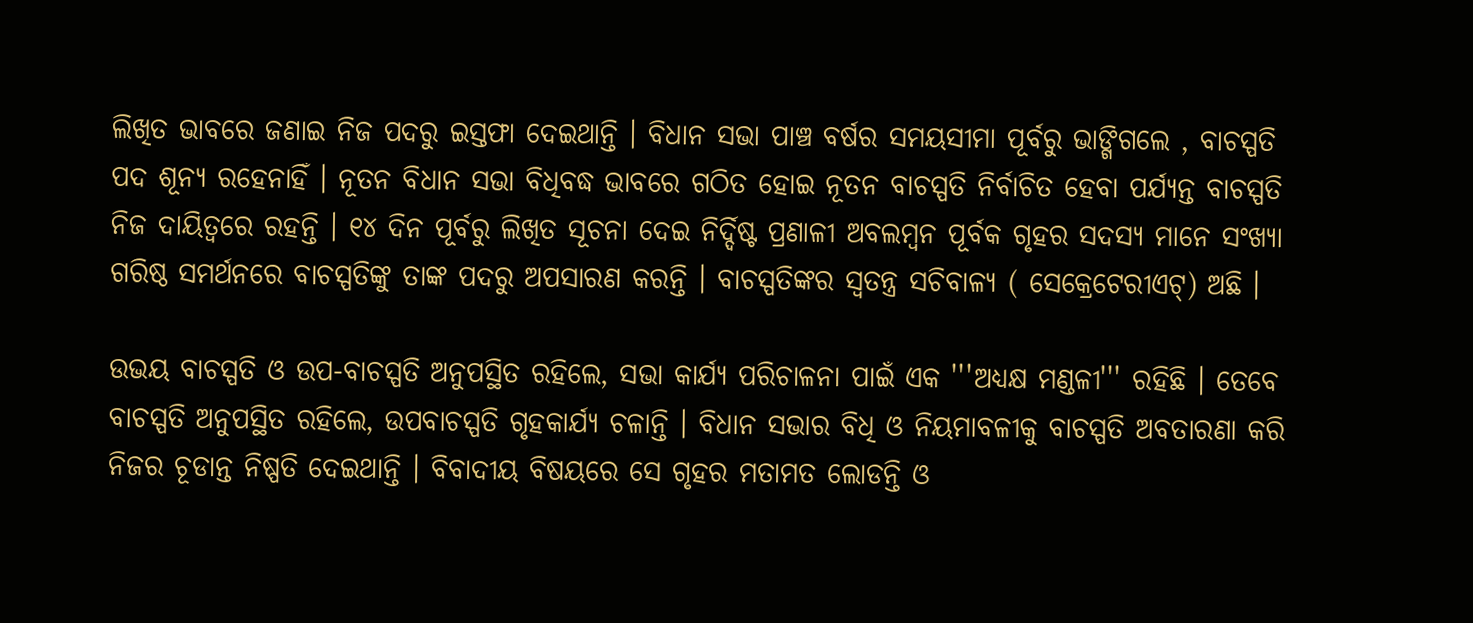ଲିଖିତ ଭାବରେ ଜଣାଇ ନିଜ ପଦରୁ ଇସ୍ତଫା ଦେଇଥାନ୍ତି । ବିଧାନ ସଭା ପାଞ୍ଚ ବର୍ଷର ସମୟସୀମା ପୂର୍ବରୁ ଭାଙ୍ଗିଗଲେ , ବାଚସ୍ପତି ପଦ ଶୂନ୍ୟ ରହେନାହିଁ । ନୂତନ ବିଧାନ ସଭା ବିଧିବଦ୍ଧ ଭାବରେ ଗଠିତ ହୋଇ ନୂତନ ବାଚସ୍ପତି ନିର୍ବାଚିତ ହେବା ପର୍ଯ୍ୟନ୍ତ ବାଚସ୍ପତି ନିଜ ଦାୟିତ୍ଵରେ ରହନ୍ତି । ୧୪ ଦିନ ପୂର୍ବରୁ ଲିଖିତ ସୂଚନା ଦେଇ ନିର୍ଦ୍ଦିଷ୍ଟ ପ୍ରଣାଳୀ ଅବଲମ୍ବନ ପୂର୍ବକ ଗୃହର ସଦସ୍ୟ ମାନେ ସଂଖ୍ୟା ଗରିଷ୍ଠ ସମର୍ଥନରେ ବାଚସ୍ପତିଙ୍କୁ ତାଙ୍କ ପଦରୁ ଅପସାରଣ କରନ୍ତି । ବାଚସ୍ପତିଙ୍କର ସ୍ଵତନ୍ତ୍ର ସଚିବାଳ୍ୟ ( ସେକ୍ରେଟେରୀଏଟ୍) ଅଛି ।

ଉଭୟ ବାଚସ୍ପତି ଓ ଉପ-ବାଚସ୍ପତି ଅନୁପସ୍ଥିତ ରହିଲେ, ସଭା କାର୍ଯ୍ୟ ପରିଚାଳନା ପାଇଁ ଏକ '''ଅଧ୍ୟକ୍ଷ ମଣ୍ଡଳୀ''' ରହିଛି । ତେବେ ବାଚସ୍ପତି ଅନୁପସ୍ଥିତ ରହିଲେ, ଉପବାଚସ୍ପତି ଗୃହକାର୍ଯ୍ୟ ଚଳାନ୍ତି । ବିଧାନ ସଭାର ବିଧି ଓ ନିୟମାବଳୀକୁ ବାଚସ୍ପତି ଅବତାରଣା କରି ନିଜର ଚୂଡାନ୍ତ ନିଷ୍ପତି ଦେଇଥାନ୍ତି । ବିବାଦୀୟ ବିଷୟରେ ସେ ଗୃହର ମତାମତ ଲୋଡନ୍ତି ଓ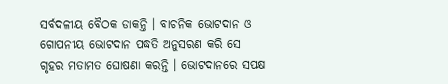ସର୍ବଦଳୀୟ ବୈଠକ ଡାକନ୍ତି । ବାଚନିକ ଭୋଟଦାନ ଓ ଗୋପନୀୟ ଭୋଟଦାନ ପଦ୍ଧତି ଅନୁସରଣ କରି ସେ ଗୃହର ମତାମତ ଘୋଷଣା କରନ୍ତି । ଭୋଟଦାନରେ ସପକ୍ଷ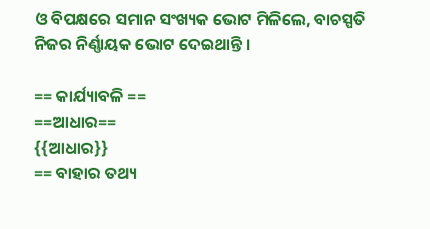ଓ ବିପକ୍ଷରେ ସମାନ ସଂଖ୍ୟକ ଭୋଟ ମିଳିଲେ, ବାଚସ୍ପତି ନିଜର ନିର୍ଣ୍ଣାୟକ ଭୋଟ ଦେଇଥାନ୍ତି ।

== କାର୍ଯ୍ୟାବଳି ==
==ଆଧାର==
{{ଆଧାର}}
== ବାହାର ତଥ୍ୟ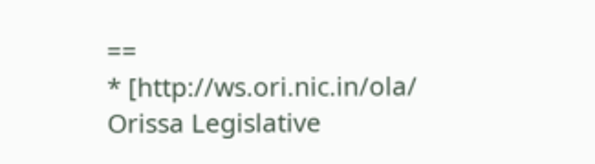==
* [http://ws.ori.nic.in/ola/ Orissa Legislative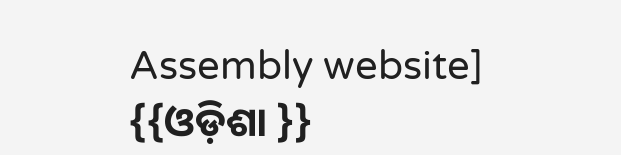Assembly website]
{{ଓଡ଼ିଶା }}